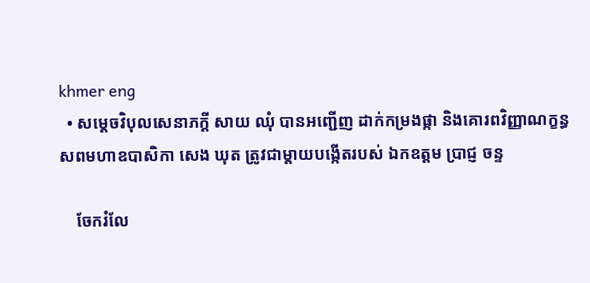khmer eng
  • សម្តេចវិបុលសេនាភក្តី សាយ ឈុំ បានអញ្ជើញ ដាក់កម្រងផ្កា និងគោរពវិញ្ញាណក្ខន្ធសពមហាឧបាសិកា សេង ឃុត ត្រូវជាម្តាយបង្កើតរបស់ ឯកឧត្តម ប្រាជ្ញ ចន្ទ

    ចែករំលែ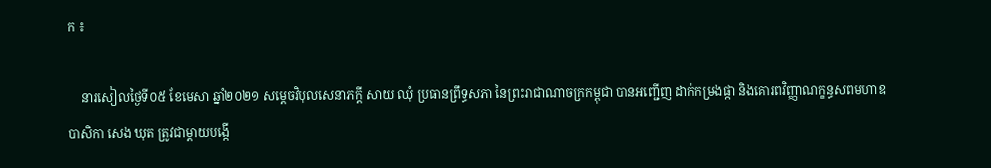ក ៖

    នារសៀលថ្ងៃទី០៥ ខែមេសា ឆ្នាំ២០២១ សម្តេចវិបុលសេនាភក្តី សាយ ឈុំ ប្រធានព្រឹទ្ធសភា នៃព្រះរាជាណាចក្រកម្ពុជា បានអញ្ជើញ ដាក់កម្រងផ្កា និងគោរពវិញ្ញាណក្ខន្ធសពមហាឧបាសិកា សេង ឃុត ត្រូវជាម្តាយបង្កើ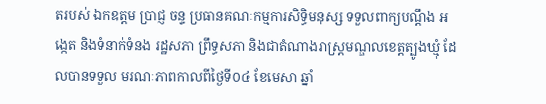តរបស់ ឯកឧត្តម ប្រាជ្ញ ចន្ទ ប្រធានគណៈកម្មការសិទ្ធិមនុស្ស ទទួលពាក្យបណ្តឹង អង្កេត និងទំនាក់ទំនង រដ្ឋសភា ព្រឹទ្ធសភា និងជាតំណាងរាស្រ្តមណ្ឌលខេត្តត្បូងឃ្មុំ ដែលបានទទួល មរណៈភាពកាលពីថ្ងៃទី០៤ ខែមេសា ឆ្នាំ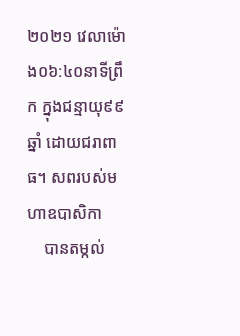២០២១ វេលាម៉ោង០៦:៤០នាទីព្រឹក ក្នុងជន្មាយុ៩៩ឆ្នាំ ដោយជរាពាធ។ សពរបស់មហាឧបាសិកា
    បានតម្កល់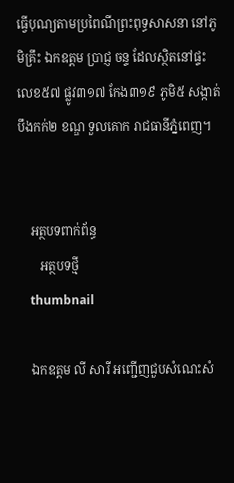ធ្វើបុណ្យតាមប្រពៃណីព្រះពុទ្ធសាសនា នៅភូមិគ្រឹះ ឯកឧត្តម ប្រាជ្ញ ចន្ទ ដែលស្ថិតនៅផ្ទះលេខ៥៧ ផ្លូវ៣១៧ កែង៣១៩ ភូមិ៥ សង្កាត់បឹងកក់២ ខណ្ឌ ទួលគោក រាជធានីភ្នំពេញ។


    អត្ថបទពាក់ព័ន្ធ
       អត្ថបទថ្មី
    thumbnail

    ឯកឧត្តម លី សារី អញ្ជើញជួបសំណេះសំ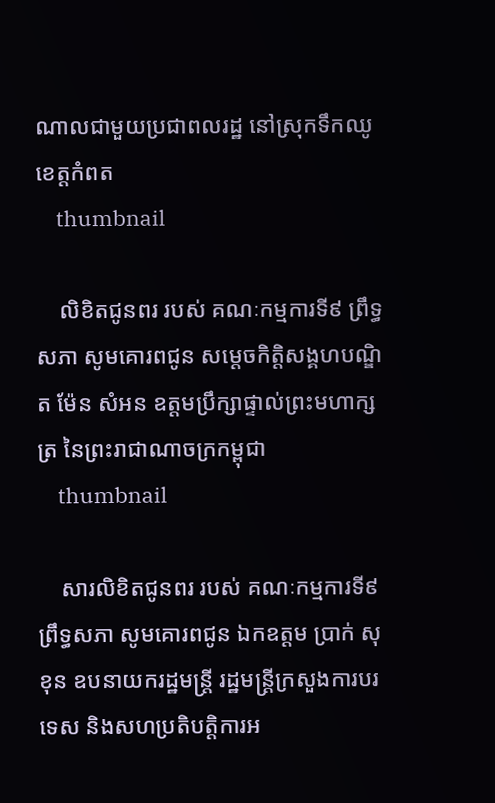ណាលជាមួយប្រជាពលរដ្ឋ នៅស្រុកទឹកឈូ ខេត្តកំពត
    thumbnail

    លិខិតជូនពរ របស់ គណៈកម្មការទី៩ ព្រឹទ្ធសភា សូមគោរពជូន សម្តេចកិត្តិសង្គហបណ្ឌិត ម៉ែន សំអន ឧត្តមប្រឹក្សាផ្ទាល់ព្រះមហាក្សត្រ នៃព្រះរាជាណាចក្រកម្ពុជា
    thumbnail

    សារលិខិតជូនពរ របស់ គណៈកម្មការទី៩ ព្រឹទ្ធសភា សូមគោរពជូន ឯកឧត្តម ប្រាក់ សុខុន ឧបនាយករដ្ឋមន្ត្រី រដ្ឋមន្ត្រីក្រសួងការបរទេស និងសហប្រតិបត្តិការអ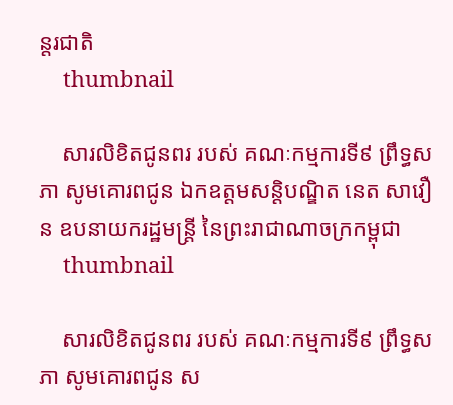ន្តរជាតិ
    thumbnail

    សារលិខិតជូនពរ របស់ គណៈកម្មការទី៩ ព្រឹទ្ធសភា សូមគោរពជូន ឯកឧត្តមសន្តិបណ្ឌិត នេត សាវឿន ឧបនាយករដ្ឋមន្ត្រី នៃព្រះរាជាណាចក្រកម្ពុជា
    thumbnail

    សារលិខិតជូនពរ របស់ គណៈកម្មការទី៩ ព្រឹទ្ធសភា សូមគោរពជូន ស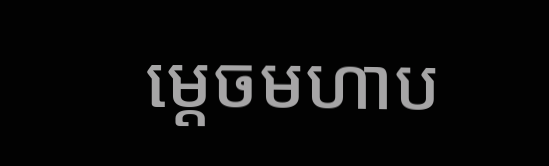ម្តេចមហាប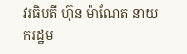វរធិបតី ហ៊ុន ម៉ាណែត នាយករដ្ឋម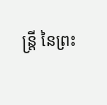ន្ត្រី នៃព្រះ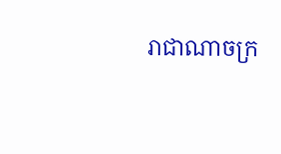រាជាណាចក្រ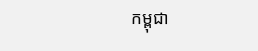កម្ពុជា